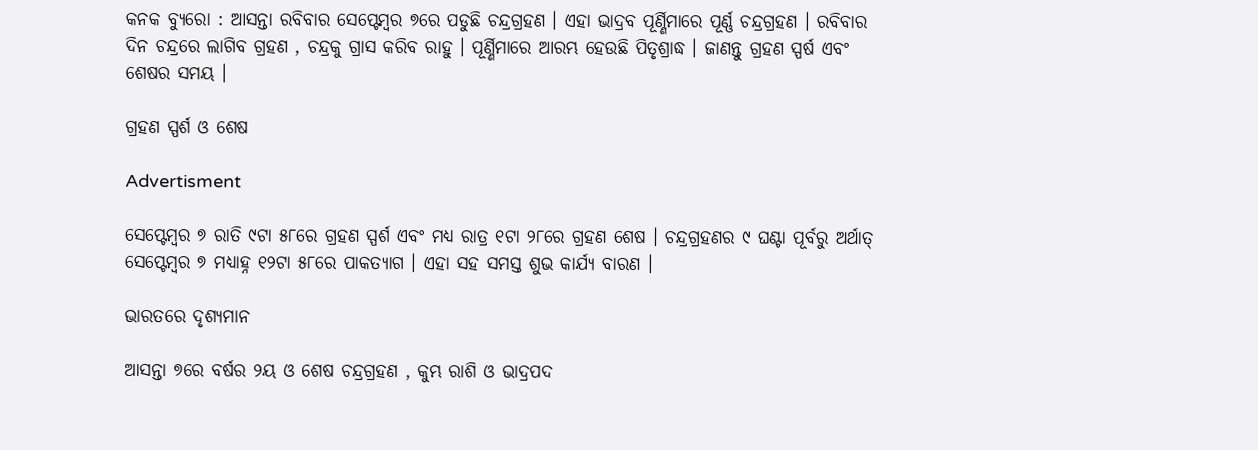କନକ ବ୍ୟୁରୋ : ଆସନ୍ତା ରବିବାର ସେପ୍ଟେମ୍ବର ୭ରେ ପଡୁଛି ଚନ୍ଦ୍ରଗ୍ରହଣ । ଏହା ଭାଦ୍ରବ ପୂର୍ଣ୍ଣିମାରେ ପୂର୍ଣ୍ଣ ଚନ୍ଦ୍ରଗ୍ରହଣ । ରବିବାର ଦିନ ଚନ୍ଦ୍ରରେ ଲାଗିବ ଗ୍ରହଣ , ଚନ୍ଦ୍ରକୁ ଗ୍ରାସ କରିବ ରାହୁ । ପୂର୍ଣ୍ଣିମାରେ ଆରମ୍ଭ ହେଉଛି ପିତୃଶ୍ରାଦ୍ଧ । ଜାଣନ୍ତୁ ଗ୍ରହଣ ସ୍ପର୍ଷ ଏବଂ ଶେଷର ସମୟ ।

ଗ୍ରହଣ ସ୍ପର୍ଶ ଓ ଶେଷ

Advertisment

ସେପ୍ଟେମ୍ବର ୭ ରାତି ୯ଟା ୫୮ରେ ଗ୍ରହଣ ସ୍ପର୍ଶ ଏବଂ ମଧ୍ୟ ରାତ୍ର ୧ଟା ୨୮ରେ ଗ୍ରହଣ ଶେଷ । ଚନ୍ଦ୍ରଗ୍ରହଣର ୯ ଘଣ୍ଟା ପୂର୍ବରୁ ଅର୍ଥାତ୍‌ ସେପ୍ଟେମ୍ବର ୭ ମଧ୍ୟାହ୍ନ ୧୨ଟା ୫୮ରେ ପାକତ୍ୟାଗ । ଏହା ସହ ସମସ୍ତ ଶୁଭ କାର୍ଯ୍ୟ ବାରଣ ।

ଭାରତରେ ଦୃଶ୍ୟମାନ

ଆସନ୍ତା ୭ରେ ବର୍ଷର ୨ୟ ଓ ଶେଷ ଚନ୍ଦ୍ରଗ୍ରହଣ , କୁମ୍ଭ ରାଶି ଓ ଭାଦ୍ରପଦ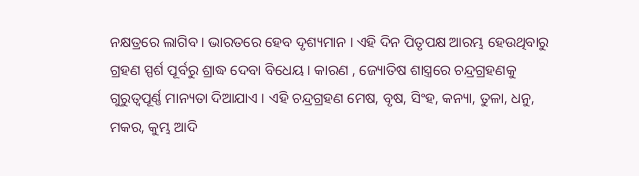ନକ୍ଷତ୍ରରେ ଲାଗିବ । ଭାରତରେ ହେବ ଦୃଶ୍ୟମାନ । ଏହି ଦିନ ପିତୃପକ୍ଷ ଆରମ୍ଭ ହେଉଥିବାରୁ ଗ୍ରହଣ ସ୍ପର୍ଶ ପୂର୍ବରୁ ଶ୍ରାଦ୍ଧ ଦେବା ବିଧେୟ । କାରଣ , ଜ୍ୟୋତିଷ ଶାସ୍ତ୍ରରେ ଚନ୍ଦ୍ରଗ୍ରହଣକୁ ଗୁରୁତ୍ବପୂର୍ଣ୍ଣ ମାନ୍ୟତା ଦିଆଯାଏ । ଏହି ଚନ୍ଦ୍ରଗ୍ରହଣ ମେଷ, ବୃଷ, ସିଂହ, କନ୍ୟା, ତୁଳା, ଧନୁ, ମକର, କୁମ୍ଭ ଆଦି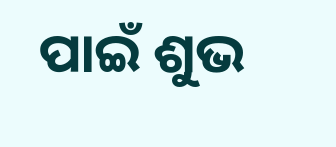ପାଇଁ ଶୁଭ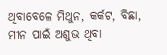ଥିବାବେଳେ ମିଥୁନ, କର୍କଟ, ବିଛା, ମୀନ ପାଇଁ ଅଶୁଭ ଥିବା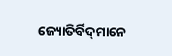ଜ୍ୟୋତିର୍ବିଦ୍‌ମାନେ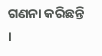ଗଣନା କରିଛନ୍ତି ।